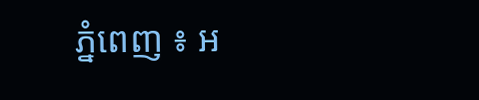ភ្នំពេញ ៖ អ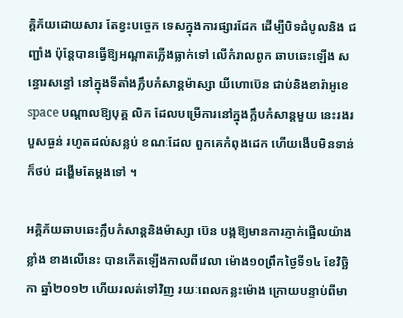គ្គិភ័យដោយសារ តែខ្វះបច្ចេក ទេសក្នុងការផ្សារដែក ដើម្បីបិទដំបូលនិង ជញ្ជាំង ប៉ុន្ដែបានធ្វើឱ្យអណ្ដាតភ្លើងធ្លាក់ទៅ លើកំរាលពូក ឆាបឆេះឡើង សន្ធោរសន្ធៅ នៅក្នុងទីតាំងក្លឹបកំសាន្ដម៉ាស្សា យីហោប៊េន ជាប់និងខារ៉ាអូខេ space បណ្ដាលឱ្យបុគ្គ លិក ដែលបម្រើការនៅក្នុងក្លឹបកំសាន្ដមួយ នេះរងរបួសធ្ងន់ រហូតដល់សន្លប់ ខណៈដែល ពួកគេកំពុងដេក ហើយងើបមិនទាន់ ក៏ថប់ ដង្ហើមតែម្ដងទៅ ។

អគ្គិភ័យឆាបឆេះក្លឹបកំសាន្ដនិងម៉ាស្សា ប៊េន បង្កឱ្យមានការភ្ញាក់ផ្អើលយ៉ាងខ្លាំង ខាងលើនេះ បានកើតឡើងកាលពីវេលា ម៉ោង១០ព្រឹកថ្ងៃទី១៤ ខែវិច្ឆិកា ឆ្នាំ២០១២ ហើយរលត់ទៅវិញ រយៈពេលកន្លះម៉ោង ក្រោយបន្ទាប់ពីមា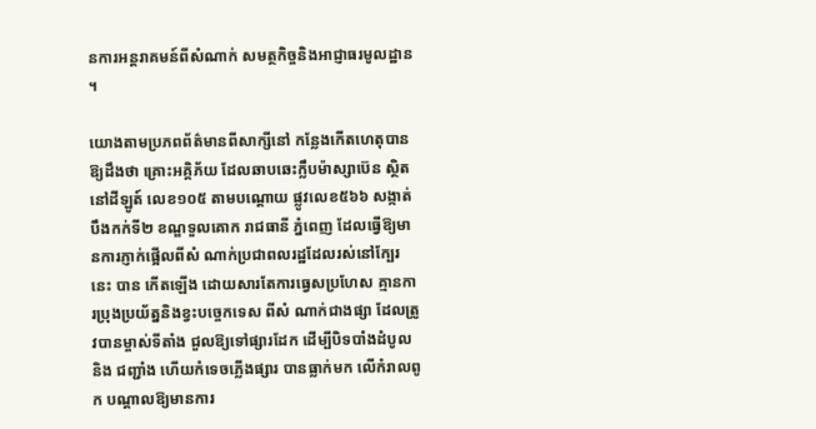នការអន្ដរាគមន៍ពីសំណាក់ សមត្ថកិច្ចនិងអាជ្ញាធរមូលដ្ឋាន ។

យោងតាមប្រភពព័ត៌មានពីសាក្សីនៅ កន្លែងកើតហេតុបានឱ្យដឹងថា គ្រោះអគ្គិភ័យ ដែលឆាបឆេះក្លឹបម៉ាស្សាប៊េន ស្ថិតនៅដីឡូត៍ លេខ១០៥ តាមបណ្ដោយ ផ្លូវលេខ៥៦៦ សង្កាត់បឹងកក់ទី២ ខណ្ឌទួលគោក រាជធានី ភ្នំពេញ ដែលធ្វើឱ្យមានការភ្ញាក់ផ្អើលពីសំ ណាក់ប្រជាពលរដ្ឋដែលរស់នៅក្បែរនេះ បាន កើតឡើង ដោយសារតែការធ្វេសប្រហែស គ្មានការប្រុងប្រយ័ត្ននិងខ្វះបច្ចេកទេស ពីសំ ណាក់ជាងផ្សា ដែលត្រូវបានម្ចាស់ទីតាំង ជួលឱ្យទៅផ្សារដែក ដើម្បីបិទបាំងដំបូលនិង ជញ្ជាំង ហើយកំទេចភ្លើងផ្សារ បានធ្លាក់មក លើកំរាលពូក បណ្ដាលឱ្យមានការ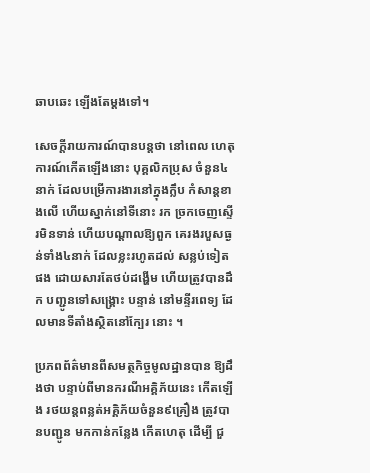ឆាបឆេះ ឡើងតែម្ដងទៅ។

សេចក្ដីរាយការណ៍បានបន្ដថា នៅពេល ហេតុការណ៍កើតឡើងនោះ បុគ្គលិកប្រុស ចំនួន៤នាក់ ដែលបម្រើការងារនៅក្នុងក្លឹប កំសាន្ដខាងលើ ហើយស្នាក់នៅទីនោះ រក ច្រកចេញស្ទើរមិនទាន់ ហើយបណ្ដាលឱ្យពួក គេរងរបួសធ្ងន់ទាំង៤នាក់ ដែលខ្លះរហូតដល់ សន្លប់ទៀតផង ដោយសារតែថប់ដង្ហើម ហើយត្រូវបានដឹក បញ្ជូនទៅសង្គ្រោះ បន្ទាន់ នៅមន្ទីរពេទ្យ ដែលមានទីតាំងស្ថិតនៅក្បែរ នោះ ។

ប្រភពព័ត៌មានពីសមត្ថកិច្ចមូលដ្ឋានបាន ឱ្យដឹងថា បន្ទាប់ពីមានករណីអគ្គិភ័យនេះ កើតឡើង រថយន្ដពន្លត់អគ្គិភ័យចំនួន៩គ្រឿង ត្រូវបានបញ្ជូន មកកាន់កន្លែង កើតហេតុ ដើម្បី ជួ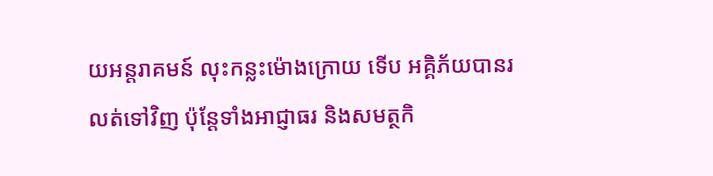យអន្ដរាគមន៍ លុះកន្លះម៉ោងក្រោយ ទើប អគ្គិភ័យបានរលត់ទៅវិញ ប៉ុន្ដែទាំងអាជ្ញាធរ និងសមត្ថកិ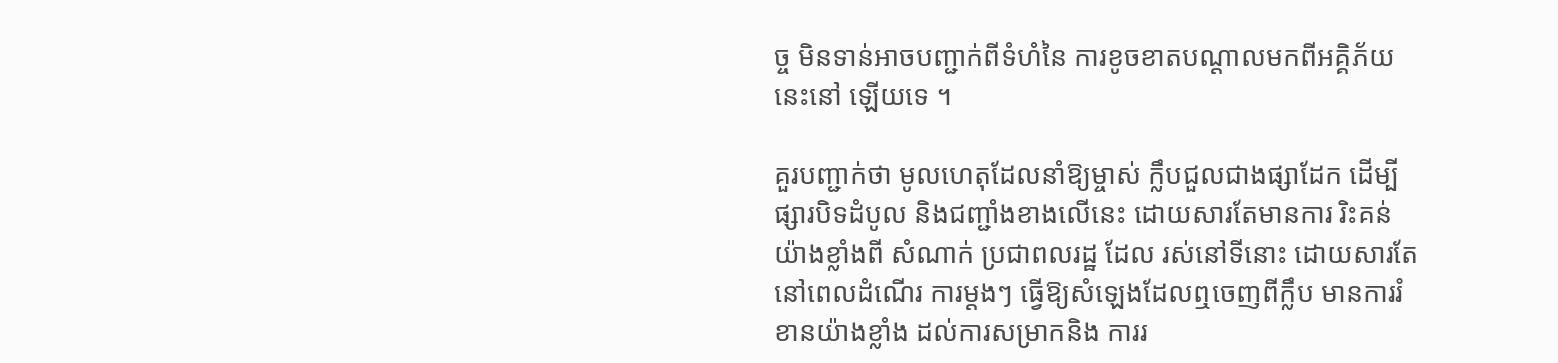ច្ច មិនទាន់អាចបញ្ជាក់ពីទំហំនៃ ការខូចខាតបណ្ដាលមកពីអគ្គិភ័យនេះនៅ ឡើយទេ ។

គួរបញ្ជាក់ថា មូលហេតុដែលនាំឱ្យម្ចាស់ ក្លឹបជួលជាងផ្សាដែក ដើម្បីផ្សារបិទដំបូល និងជញ្ជាំងខាងលើនេះ ដោយសារតែមានការ រិះគន់យ៉ាងខ្លាំងពី សំណាក់ ប្រជាពលរដ្ឋ ដែល រស់នៅទីនោះ ដោយសារតែនៅពេលដំណើរ ការម្ដងៗ ធ្វើឱ្យសំឡេងដែលឮចេញពីក្លឹប មានការរំខានយ៉ាងខ្លាំង ដល់ការសម្រាកនិង ការរ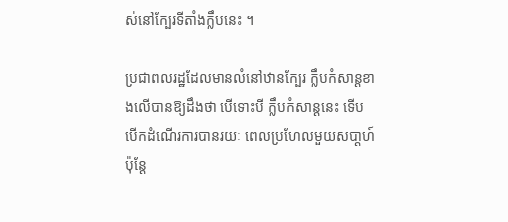ស់នៅក្បែរទីតាំងក្លឹបនេះ ។

ប្រជាពលរដ្ឋដែលមានលំនៅឋានក្បែរ ក្លឹបកំសាន្ដខាងលើបានឱ្យដឹងថា បើទោះបី ក្លឹបកំសាន្ដនេះ ទើបបើកដំណើរការបានរយៈ ពេលប្រហែលមួយសបា្ដហ៍ ប៉ុន្ដែ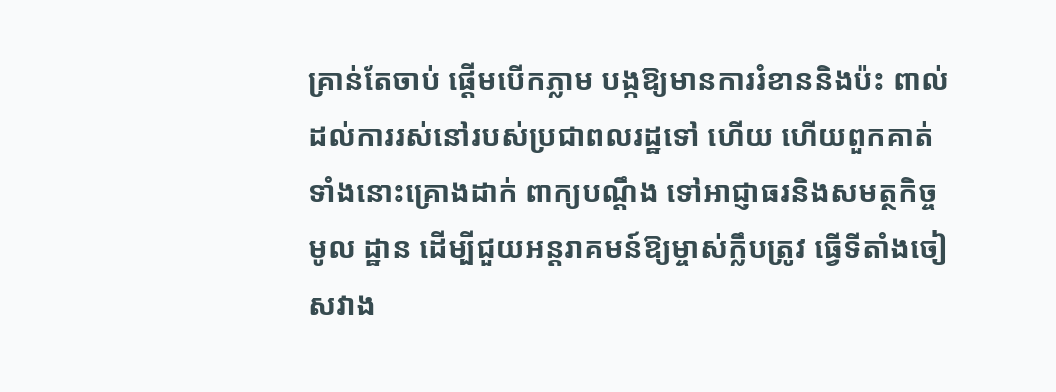គ្រាន់តែចាប់ ផ្ដើមបើកភ្លាម បង្កឱ្យមានការរំខាននិងប៉ះ ពាល់ដល់ការរស់នៅរបស់ប្រជាពលរដ្ឋទៅ ហើយ ហើយពួកគាត់ទាំងនោះគ្រោងដាក់ ពាក្យបណ្ដឹង ទៅអាជ្ញាធរនិងសមត្ថកិច្ចមូល ដ្ឋាន ដើម្បីជួយអន្ដរាគមន៍ឱ្យម្ចាស់ក្លឹបត្រូវ ធ្វើទីតាំងចៀសវាង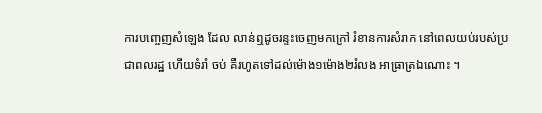ការបញ្ចេញសំឡេង ដែល លាន់ឮដូចរន្ទះចេញមកក្រៅ រំខានការសំរាក នៅពេលយប់របស់ប្រជាពលរដ្ឋ ហើយទំរាំ ចប់ គឺរហូតទៅដល់ម៉ោង១ម៉ោង២រំលង អាធ្រាត្រឯណោះ ។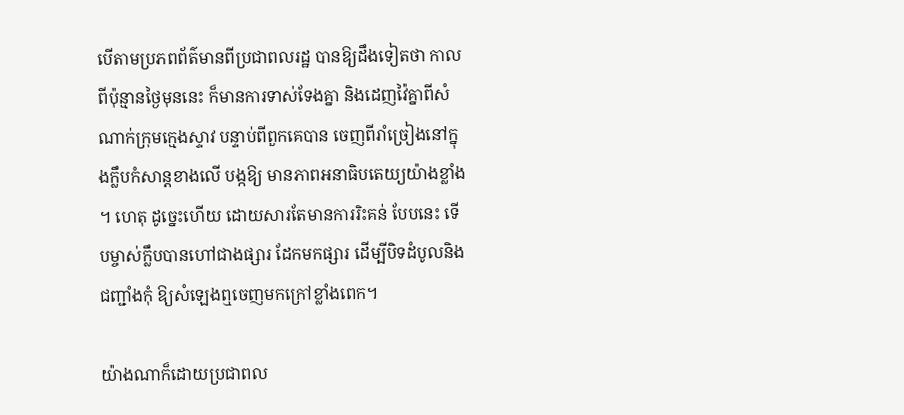បើតាមប្រភពព័ត៌មានពីប្រជាពលរដ្ឋ បានឱ្យដឹងទៀតថា កាលពីប៉ុន្មានថ្ងៃមុននេះ ក៏មានការទាស់ទែងគ្នា និងដេញវ៉ៃគ្នាពីសំ ណាក់ក្រុមក្មេងស្ទាវ បន្ទាប់ពីពួកគេបាន ចេញពីរាំច្រៀងនៅក្នុងក្លឹបកំសាន្ដខាងលើ បង្កឱ្យ មានភាពអនាធិបតេយ្យយ៉ាងខ្លាំង ។ ហេតុ ដូច្នេះហើយ ដោយសារតែមានការរិះគន់ បែបនេះ ទើបម្ចាស់ក្លឹបបានហៅជាងផ្សារ ដែកមកផ្សារ ដើម្បីបិទដំបូលនិងជញ្ជាំងកុំ ឱ្យសំឡេងឮចេញមកក្រៅខ្លាំងពេក។

យ៉ាងណាក៏ដោយប្រជាពល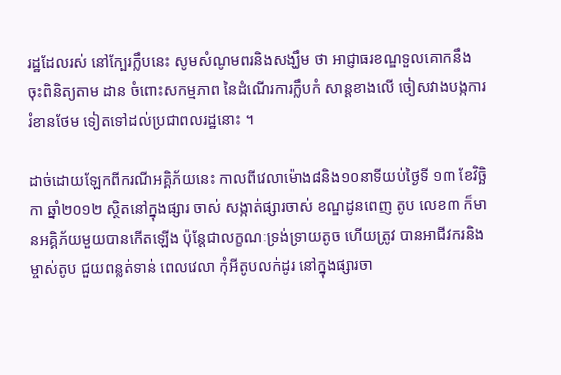រដ្ឋដែលរស់ នៅក្បែរក្លឹបនេះ សូមសំណូមពរនិងសង្ឃឹម ថា អាជ្ញាធរខណ្ឌទួលគោកនឹងចុះពិនិត្យតាម ដាន ចំពោះសកម្មភាព នៃដំណើរការក្លឹបកំ សាន្ដខាងលើ ចៀសវាងបង្កការរំខានថែម ទៀតទៅដល់ប្រជាពលរដ្ឋនោះ ។

ដាច់ដោយឡែកពីករណីអគ្គិភ័យនេះ កាលពីវេលាម៉ោង៨និង១០នាទីយប់ថ្ងៃទី ១៣ ខែវិច្ឆិកា ឆ្នាំ២០១២ ស្ថិតនៅក្នុងផ្សារ ចាស់ សង្កាត់ផ្សារចាស់ ខណ្ឌដូនពេញ តូប លេខ៣ ក៏មានអគ្គិភ័យមួយបានកើតឡើង ប៉ុន្ដែជាលក្ខណៈទ្រង់ទ្រាយតូច ហើយត្រូវ បានអាជីវករនិងម្ចាស់តូប ជួយពន្លត់ទាន់ ពេលវេលា កុំអីតូបលក់ដូរ នៅក្នុងផ្សារចា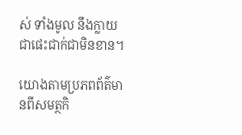ស់ ទាំងមូល នឹងក្លាយជាផេះជាក់ជាមិនខាន។

យោងតាមប្រភពព័ត៌មានពីសមត្ថកិ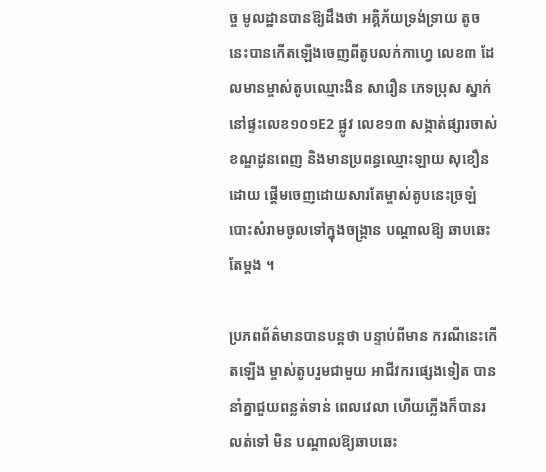ច្ច មូលដ្ឋានបានឱ្យដឹងថា អគ្គិភ័យទ្រង់ទ្រាយ តូចនេះបានកើតឡើងចេញពីតូបលក់កាហ្វេ លេខ៣ ដែលមានម្ចាស់តូបឈ្មោះងិន សារឿន ភេទប្រុស ស្នាក់នៅផ្ទះលេខ១០១E2 ផ្លូវ លេខ១៣ សង្កាត់ផ្សារចាស់ខណ្ឌដូនពេញ និងមានប្រពន្ធឈ្មោះឡាយ សុខឿន ដោយ ផ្ដើមចេញដោយសារតែម្ចាស់តូបនេះច្រឡំ បោះសំរាមចូលទៅក្នុងចង្ក្រាន បណ្ដាលឱ្យ ឆាបឆេះតែម្ដង ។

ប្រភពព័ត៌មានបានបន្ដថា បន្ទាប់ពីមាន ករណីនេះកើតឡើង ម្ចាស់តូបរួមជាមួយ អាជីវករផ្សេងទៀត បាននាំគ្នាជួយពន្លត់ទាន់ ពេលវេលា ហើយភ្លើងក៏បានរលត់ទៅ មិន បណ្ដាលឱ្យឆាបឆេះ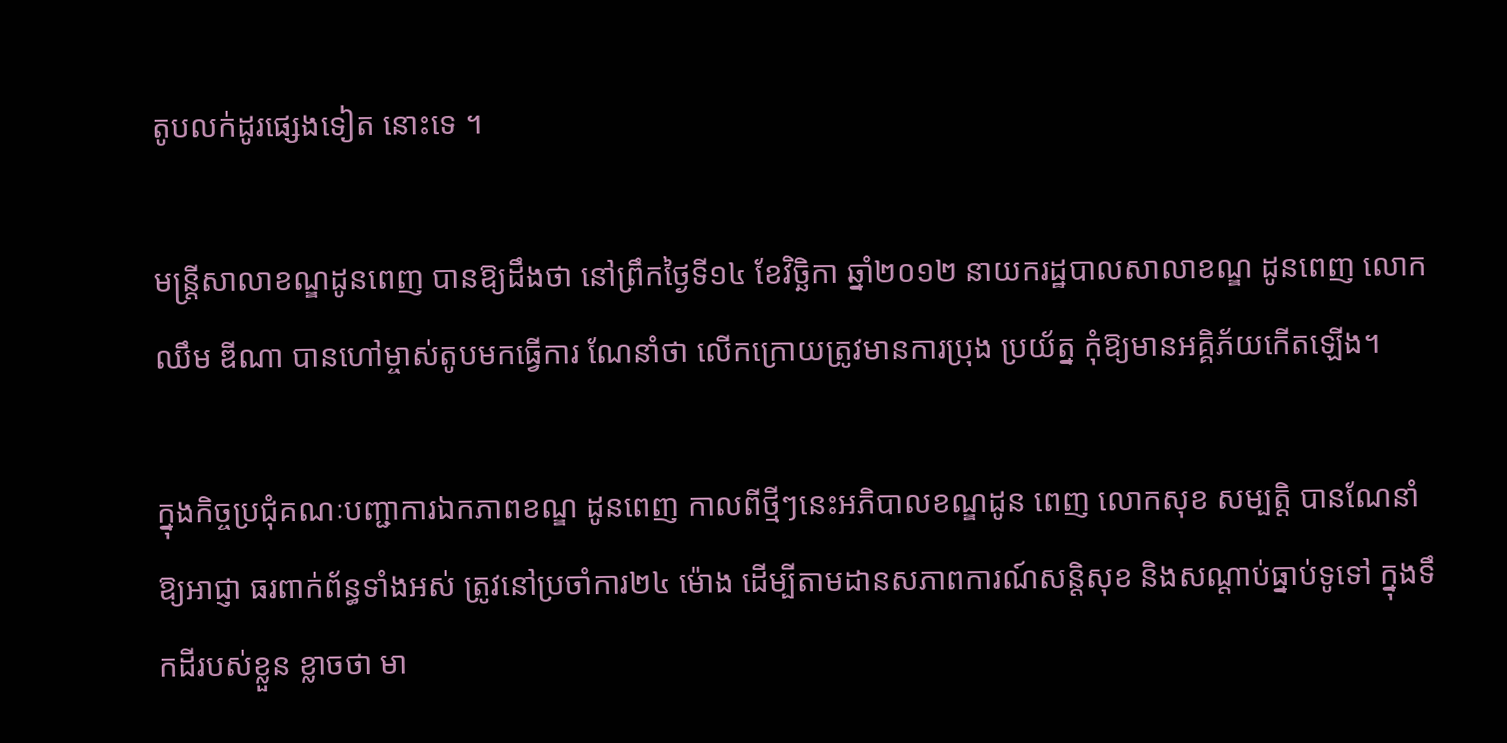តូបលក់ដូរផ្សេងទៀត នោះទេ ។

មន្ដ្រីសាលាខណ្ឌដូនពេញ បានឱ្យដឹងថា នៅព្រឹកថ្ងៃទី១៤ ខែវិច្ឆិកា ឆ្នាំ២០១២ នាយករដ្ឋបាលសាលាខណ្ឌ ដូនពេញ លោក ឈឹម ឌីណា បានហៅម្ចាស់តូបមកធ្វើការ ណែនាំថា លើកក្រោយត្រូវមានការប្រុង ប្រយ័ត្ន កុំឱ្យមានអគ្គិភ័យកើតឡើង។

ក្នុងកិច្ចប្រជុំគណៈបញ្ជាការឯកភាពខណ្ឌ ដូនពេញ កាលពីថ្មីៗនេះអភិបាលខណ្ឌដូន ពេញ លោកសុខ សម្បត្ដិ បានណែនាំឱ្យអាជ្ញា ធរពាក់ព័ន្ធទាំងអស់ ត្រូវនៅប្រចាំការ២៤ ម៉ោង ដើម្បីតាមដានសភាពការណ៍សន្ដិសុខ និងសណ្ដាប់ធ្នាប់ទូទៅ ក្នុងទឹកដីរបស់ខ្លួន ខ្លាចថា មា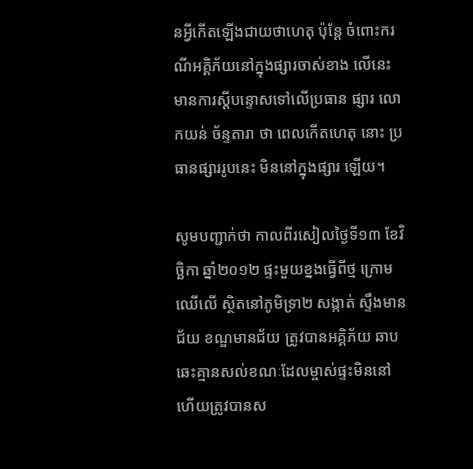នអ្វីកើតឡើងជាយថាហេតុ ប៉ុន្ដែ ចំពោះករណីអគ្គិភ័យនៅក្នុងផ្សារចាស់ខាង លើនេះ មានការស្ដីបន្ទោសទៅលើប្រធាន ផ្សារ លោកយន់ ច័ន្ទតារា ថា ពេលកើតហេតុ នោះ ប្រធានផ្សាររូបនេះ មិននៅក្នុងផ្សារ ឡើយ។

សូមបញ្ជាក់ថា កាលពីរសៀលថ្ងៃទី១៣ ខែវិច្ឆិកា ឆ្នាំ២០១២ ផ្ទះមួយខ្នងធ្វើពីថ្ម ក្រោមឈើលើ ស្ថិតនៅភូមិទ្រា២ សង្កាត់ ស្ទឹងមានជ័យ ខណ្ឌមានជ័យ ត្រូវបានអគ្គិភ័យ ឆាបឆេះគ្មានសល់ខណៈដែលម្ចាស់ផ្ទះមិននៅ ហើយត្រូវបានស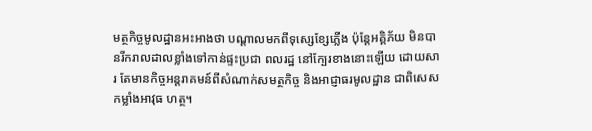មត្ថកិច្ចមូលដ្ឋានអះអាងថា បណ្ដាលមកពីទុស្សេខ្សែភ្លើង ប៉ុន្ដែអគ្គិភ័យ មិនបានរីករាលដាលខ្លាំងទៅកាន់ផ្ទះប្រជា ពលរដ្ឋ នៅក្បែរខាងនោះឡើយ ដោយសារ តែមានកិច្ចអន្ដរាគមន៍ពីសំណាក់សមត្ថកិច្ច និងអាជ្ញាធរមូលដ្ឋាន ជាពិសេសកម្លាំងអាវុធ ហត្ថ។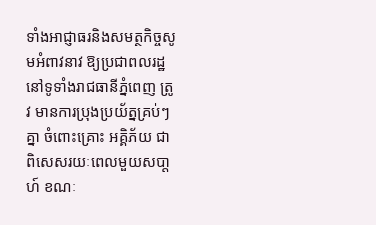ទាំងអាជ្ញាធរនិងសមត្ថកិច្ចសូមអំពាវនាវ ឱ្យប្រជាពលរដ្ឋនៅទូទាំងរាជធានីភ្នំពេញ ត្រូវ មានការប្រុងប្រយ័ត្នគ្រប់ៗគ្នា ចំពោះគ្រោះ អគ្គិភ័យ ជាពិសេសរយៈពេលមួយសបា្ដហ៍ ខណៈ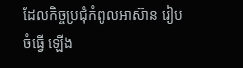ដែលកិច្ចប្រជុំកំពូលអាស៊ាន រៀបចំធ្វើ ឡើង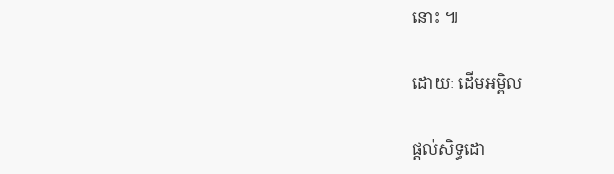នោះ ៕

ដោយៈ ដើមអម្ពិល

ផ្តល់សិទ្ធដោ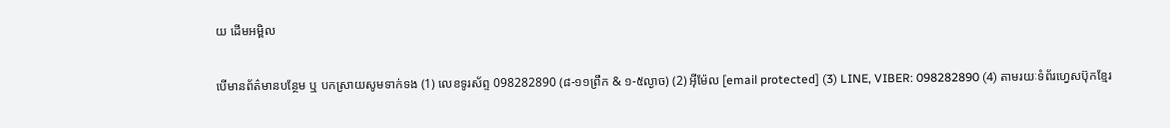យ ដើមអម្ពិល

បើមានព័ត៌មានបន្ថែម ឬ បកស្រាយសូមទាក់ទង (1) លេខទូរស័ព្ទ 098282890 (៨-១១ព្រឹក & ១-៥ល្ងាច) (2) អ៊ីម៉ែល [email protected] (3) LINE, VIBER: 098282890 (4) តាមរយៈទំព័រហ្វេសប៊ុកខ្មែរ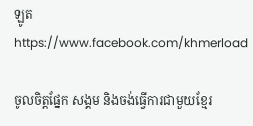ឡូត https://www.facebook.com/khmerload

ចូលចិត្តផ្នែក សង្គម និងចង់ធ្វើការជាមួយខ្មែរ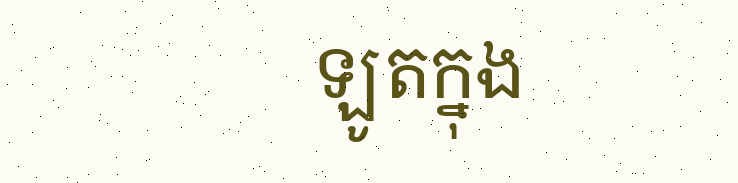ឡូតក្នុង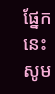ផ្នែកនេះ សូម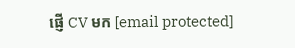ផ្ញើ CV មក [email protected]